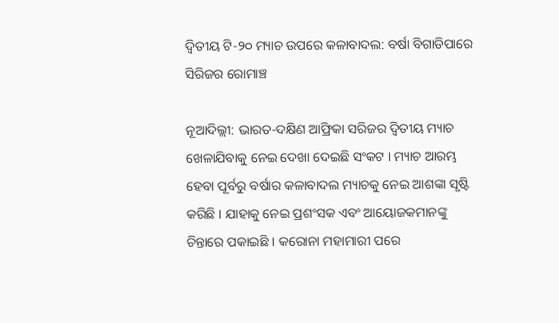ଦ୍ୱିତୀୟ ଟି-୨୦ ମ୍ୟାଚ ଉପରେ କଳାବାଦଲ: ବର୍ଷା ବିଗାଡିପାରେ ସିରିଜର ରୋମାଞ୍ଚ

ନୂଆଦିଲ୍ଲୀ: ଭାରତ-ଦକ୍ଷିଣ ଆଫ୍ରିକା ସରିଜର ଦ୍ୱିତୀୟ ମ୍ୟାଚ ଖେଳାଯିବାକୁ ନେଇ ଦେଖା ଦେଇଛି ସଂକଟ । ମ୍ୟାଚ ଆରମ୍ଭ ହେବା ପୂର୍ବରୁ ବର୍ଷାର କଳାବାଦଲ ମ୍ୟାଚକୁ ନେଇ ଆଶଙ୍କା ସୃଷ୍ଟି କରିଛି । ଯାହାକୁ ନେଇ ପ୍ରଶଂସକ ଏବଂ ଆୟୋଜକମାନଙ୍କୁ ଚିନ୍ତାରେ ପକାଇଛି । କରୋନା ମହାମାରୀ ପରେ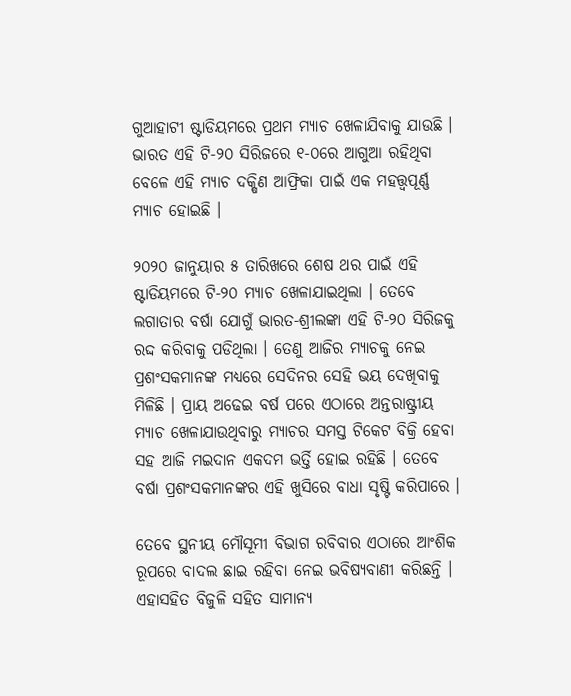ଗୁଆହାଟୀ ଷ୍ଟାଡିୟମରେ ପ୍ରଥମ ମ୍ୟାଚ ଖେଳାଯିବାକୁ ଯାଉଛି । ଭାରତ ଏହି ଟି-୨୦ ସିରିଜରେ ୧-୦ରେ ଆଗୁଆ ରହିଥିବା ବେଳେ ଏହି ମ୍ୟାଚ ଦକ୍ଷିଣ ଆଫ୍ରିକା ପାଇଁ ଏକ ମହତ୍ତ୍ୱପୂର୍ଣ୍ଣ ମ୍ୟାଚ ହୋଇଛି ।

୨୦୨୦ ଜାନୁୟାର ୫ ତାରିଖରେ ଶେଷ ଥର ପାଇଁ ଏହି ଷ୍ଟାଡିୟମରେ ଟି-୨୦ ମ୍ୟାଚ ଖେଳାଯାଇଥିଲା । ତେବେ ଲଗାତାର ବର୍ଷା ଯୋଗୁଁ ଭାରତ-ଶ୍ରୀଲଙ୍କା ଏହି ଟି-୨୦ ସିରିଜକୁ ରଦ୍ଦ କରିବାକୁ ପଡିଥିଲା । ତେଣୁ ଆଜିର ମ୍ୟାଚକୁ ନେଇ ପ୍ରଶଂସକମାନଙ୍କ ମଧ୍ୟରେ ସେଦିନର ସେହି ଭୟ ଦେଖିବାକୁ ମିଳିଛି । ପ୍ରାୟ ଅଢେଇ ବର୍ଷ ପରେ ଏଠାରେ ଅନ୍ତରାଷ୍ଟ୍ରୀୟ ମ୍ୟାଚ ଖେଳାଯାଉଥିବାରୁ ମ୍ୟାଚର ସମସ୍ତ ଟିକେଟ ବିକ୍ରି ହେବା ସହ ଆଜି ମଇଦାନ ଏକଦମ ଭର୍ତ୍ତି ହୋଇ ରହିଛି । ତେବେ ବର୍ଷା ପ୍ରଶଂସକମାନଙ୍କର ଏହି ଖୁସିରେ ବାଧା ସୃଷ୍ଟି କରିପାରେ ।

ତେବେ ସ୍ଥନୀୟ ମୌସୂମୀ ବିଭାଗ ରବିବାର ଏଠାରେ ଆଂଶିକ ରୂପରେ ବାଦଲ ଛାଇ ରହିବା ନେଇ ଭବିଷ୍ୟବାଣୀ କରିଛନ୍ତି । ଏହାସହିତ ବିଜୁଳି ସହିତ ସାମାନ୍ୟ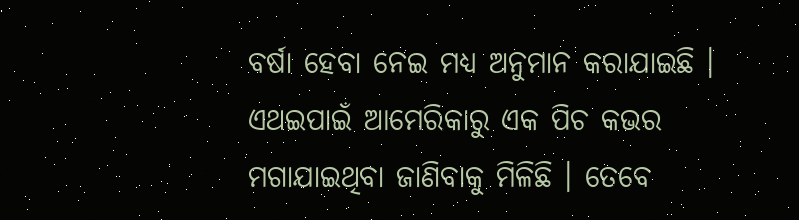ବର୍ଷା ହେବା ନେଇ ମଧ୍ୟ ଅନୁମାନ କରାଯାଇଛି । ଏଥଇପାଇଁ ଆମେରିକାରୁ ଏକ ପିଚ କଭର ମଗାଯାଇଥିବା ଜାଣିବାକୁ ମିଳିଛି । ତେବେ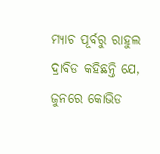ମ୍ୟାଚ ପୂର୍ବରୁ ରାହୁଲ ଦ୍ରାବିଡ କହିଛନ୍ତି ଯେ, ଜୁନରେ କୋଭିଡ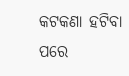କଟକଣା ହଟିବା ପରେ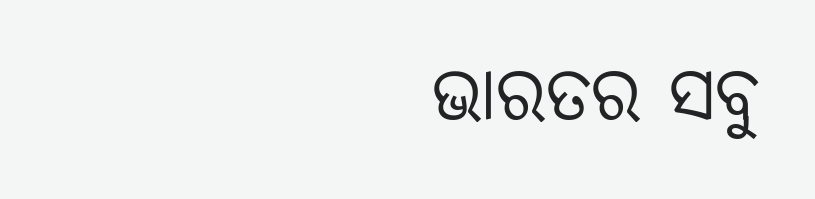ଭାରତର ସବୁ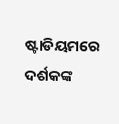ଷ୍ଟାଡିୟମରେ ଦର୍ଶକଙ୍କ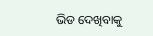ଭିଡ ଦେଖିବାକୁ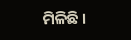ମିଳିଛି ।